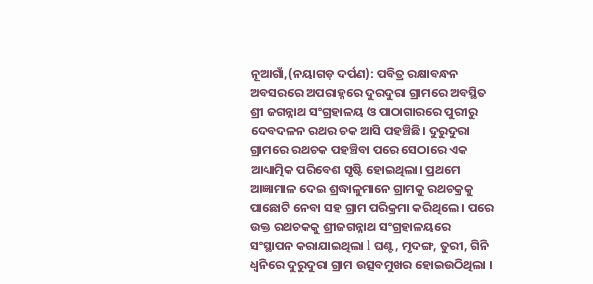ନୂଆଗାଁ,(ନୟାଗଡ଼ ଦର୍ପଣ): ପବିତ୍ର ରକ୍ଷାବନ୍ଧନ ଅବସରରେ ଅପରାହ୍ନରେ ଦୁରଦୁରା ଗ୍ରାମରେ ଅବସ୍ଥିତ ଶ୍ରୀ ଜଗନ୍ନାଥ ସଂଗ୍ରହାଳୟ ଓ ପାଠାଗାରରେ ପୁରୀରୁ ଦେବଦଳନ ରଥର ଚକ ଆସି ପହଞ୍ଚିଛି। ଦୁରୁଦୁରା ଗ୍ରାମରେ ରଥଚକ ପହଞ୍ଚିବା ପରେ ସେଠାରେ ଏକ ଆଧ୍ୟାତ୍ମିକ ପରିବେଶ ସୃଷ୍ଟି ହୋଇଥିଲା। ପ୍ରଥମେ ଆଜ୍ଞାମାଳ ଦେଇ ଶ୍ରଦ୍ଧାଳୁମାନେ ଗ୍ରାମକୁ ରଥଚକ୍ରକୁ ପାଛୋଟି ନେବା ସହ ଗ୍ରାମ ପରିକ୍ରମା କରିଥିଲେ । ପରେ ଉକ୍ତ ରଥଚକକୁ ଶ୍ରୀଜଗନ୍ନାଥ ସଂଗ୍ରହାଳୟରେ ସଂସ୍ଥାପନ କରାଯାଇଥିଲା l ଘଣ୍ଟ, ମୃଦଙ୍ଗ, ତୁରୀ, ଗିନି ଧ୍ଵନିରେ ଦୁରୁଦୁରା ଗ୍ରାମ ଉତ୍ସବମୁଖର ହୋଇଉଠିଥିଲା ।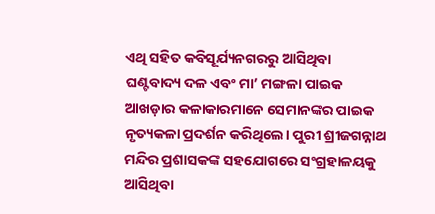ଏଥି ସହିତ କବିସୂର୍ଯ୍ୟନଗରରୁ ଆସିଥିବା ଘଣ୍ଟବାଦ୍ୟ ଦଳ ଏବଂ ମା’ ମଙ୍ଗଳା ପାଇକ ଆଖଡ଼ାର କଳାକାରମାନେ ସେମାନଙ୍କର ପାଇକ ନୃତ୍ୟକଳା ପ୍ରଦର୍ଶନ କରିଥିଲେ। ପୁରୀ ଶ୍ରୀଜଗନ୍ନାଥ ମନ୍ଦିର ପ୍ରଶାସକଙ୍କ ସହଯୋଗରେ ସଂଗ୍ରହାଳୟକୁ ଆସିଥିବା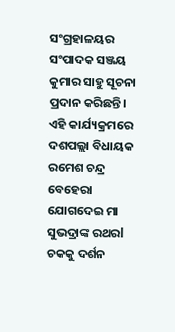ସଂଗ୍ରହାଳୟର ସଂପାଦକ ସଞ୍ଜୟ କୁମାର ସାହୁ ସୂଚନା ପ୍ରଦାନ କରିଛନ୍ତି।
ଏହି କାର୍ଯ୍ୟକ୍ରମରେ ଦଶପଲ୍ଲା ବିଧାୟକ ରମେଶ ଚନ୍ଦ୍ର ବେହେରା ଯୋଗଦେଇ ମା ସୁଭଦ୍ରାଙ୍କ ରଥରl ଚକକୁ ଦର୍ଶନ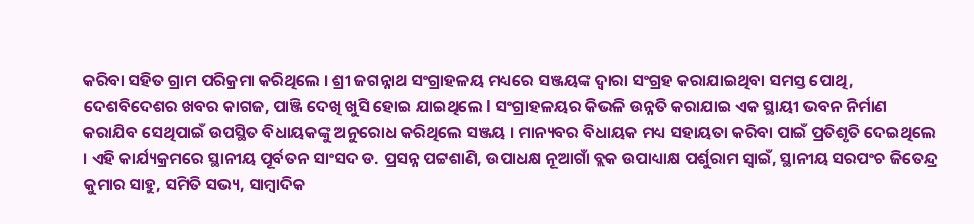କରିବା ସହିତ ଗ୍ରାମ ପରିକ୍ରମା କରିଥିଲେ । ଶ୍ରୀ ଜଗନ୍ନାଥ ସଂଗ୍ରାହଳୟ ମଧ୍ୟରେ ସଞ୍ଜୟଙ୍କ ଦ୍ଵାରା ସଂଗ୍ରହ କରାଯାଇଥିବା ସମସ୍ତ ପୋଥି, ଦେଶବିଦେଶର ଖବର କାଗଜ, ପାଞ୍ଜି ଦେଖି ଖୁସି ହୋଇ ଯାଇଥିଲେ l ସଂଗ୍ରାହଳୟର କିଭଳି ଉନ୍ନତି କରାଯାଇ ଏକ ସ୍ଥାୟୀ ଭବନ ନିର୍ମାଣ କରାଯିବ ସେଥିପାଇଁ ଉପସ୍ଥିତ ବିଧାୟକଙ୍କୁ ଅନୁରୋଧ କରିଥିଲେ ସଞ୍ଜୟ । ମାନ୍ୟବର ବିଧାୟକ ମଧ୍ୟ ସହାୟତା କରିବା ପାଇଁ ପ୍ରତିଶୃତି ଦେଇଥିଲେ । ଏହି କାର୍ଯ୍ୟକ୍ରମରେ ସ୍ଥାନୀୟ ପୂର୍ବତନ ସାଂସଦ ଡ. ପ୍ରସନ୍ନ ପଟ୍ଟଶାଣି, ଉପାଧକ୍ଷ ନୂଆଗାଁ ବ୍ଲକ ଉପାଧ୍ୟାକ୍ଷ ପର୍ଶୁରାମ ସ୍ୱାଇଁ, ସ୍ଥାନୀୟ ସରପଂଚ ଜିତେନ୍ଦ୍ର କୁମାର ସାହୁ, ସମିତି ସଭ୍ୟ, ସାମ୍ବାଦିକ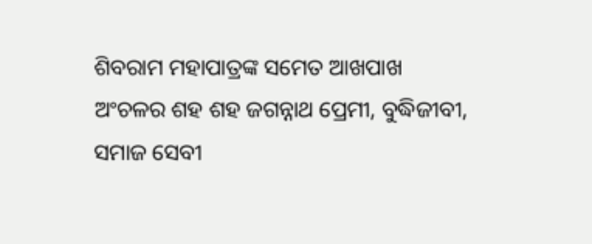ଶିବରାମ ମହାପାତ୍ରଙ୍କ ସମେତ ଆଖପାଖ ଅଂଚଳର ଶହ ଶହ ଜଗନ୍ନାଥ ପ୍ରେମୀ, ବୁଦ୍ଧିଜୀବୀ, ସମାଜ ସେବୀ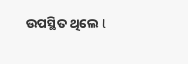ଉପସ୍ଥିତ ଥିଲେ l